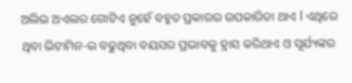ଅଲିଭ ଅଏଲର ଗୋଟିଏ ନୁହେଁ ବହୁତ ପ୍ରକାରର ଉପକାରିତା ଥାଏ l ଏଥିରେ ଥିବା ଭିଟାମିନ-ଇ ବଢୁଥିବା ବୟସର ପ୍ରଭାବକୁ ହ୍ରାସ କରିଥାଏ ଓ ସୂର୍ଯ୍ୟଙ୍କର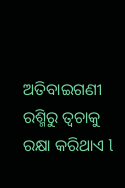ଅତିବାଇଗଣୀ ରଶ୍ମିରୁ ତ୍ୱଚାକୁ ରକ୍ଷା କରିଥାଏ l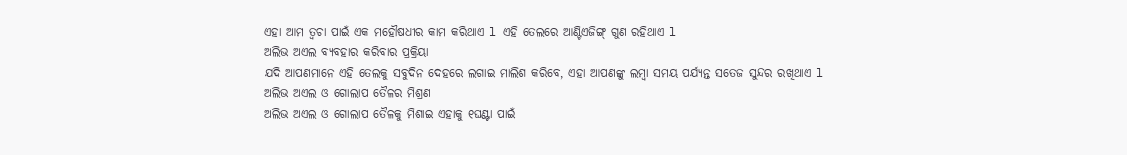ଏହା ଆମ ତ୍ୱଚା ପାଇଁ ଏକ ମହୌଷଧୀର କାମ କରିଥାଏ l ଏହି ତେଲରେ ଆଣ୍ଟିଏଜିଙ୍ଗ୍ ଗୁଣ ରହିଥାଏ l
ଅଲିଭ ଅଏଲ ବ୍ୟବହାର କରିବାର ପ୍ରକ୍ରିୟା
ଯଦି ଆପଣମାନେ ଏହି ତେଲକୁ ସବୁଦିନ ଦେହରେ ଲଗାଇ ମାଲିଶ କରିବେ, ଏହା ଆପଣଙ୍କୁ ଲମ୍ବା ସମୟ ପର୍ଯ୍ୟନ୍ତ ସତେଜ ସୁନ୍ଦର ରଖିଥାଏ l
ଅଲିଭ ଅଏଲ ଓ ଗୋଲାପ ତୈଳର ମିଶ୍ରଣ
ଅଲିଭ ଅଏଲ ଓ ଗୋଲାପ ତୈଳକୁ ମିଶାଇ ଏହାକୁ ୧ଘଣ୍ଟା ପାଇଁ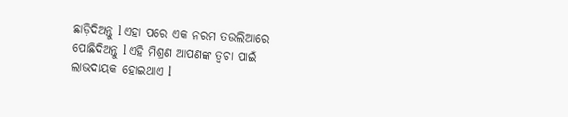ଛାଡ଼ିଦିଅନ୍ତୁ l ଏହା ପରେ ଏକ ନରମ ତଉଲିଆରେ ପୋଛିଦିଅନ୍ତୁ l ଏହି ମିଶ୍ରଣ ଆପଣଙ୍କ ତ୍ୱଚା ପାଇଁ ଲାଭଦାୟକ ହୋଇଥାଏ l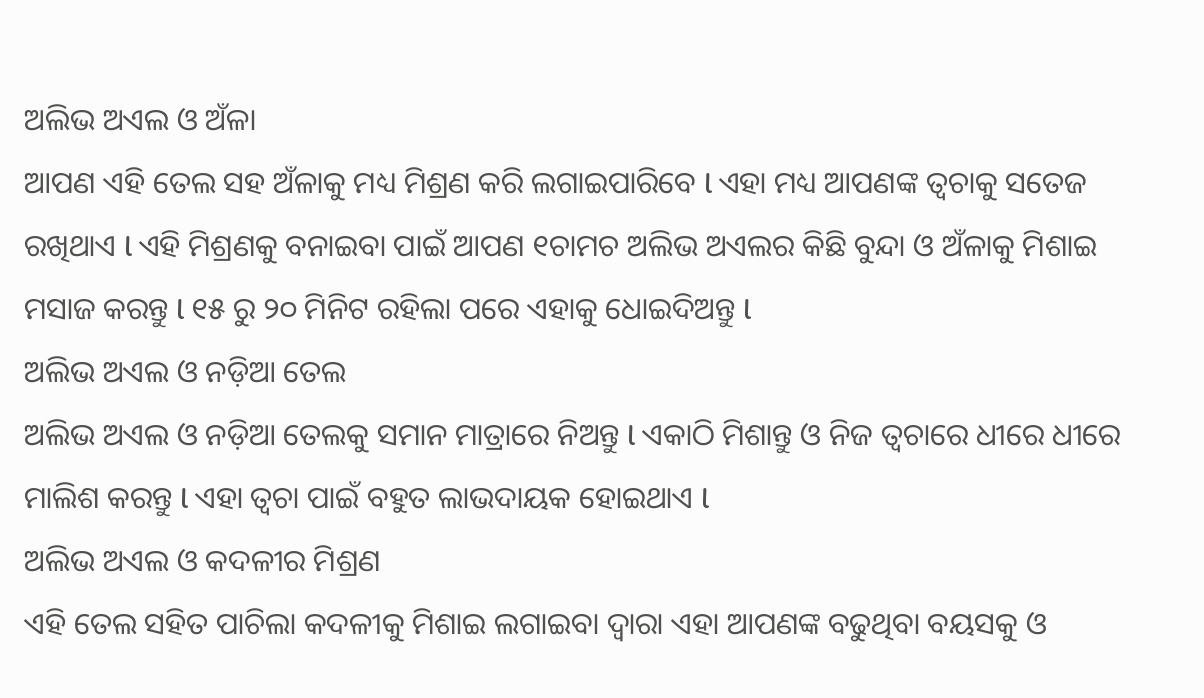ଅଲିଭ ଅଏଲ ଓ ଅଁଳା
ଆପଣ ଏହି ତେଲ ସହ ଅଁଳାକୁ ମଧ୍ୟ ମିଶ୍ରଣ କରି ଲଗାଇପାରିବେ l ଏହା ମଧ୍ୟ ଆପଣଙ୍କ ତ୍ୱଚାକୁ ସତେଜ ରଖିଥାଏ l ଏହି ମିଶ୍ରଣକୁ ବନାଇବା ପାଇଁ ଆପଣ ୧ଚାମଚ ଅଲିଭ ଅଏଲର କିଛି ବୁନ୍ଦା ଓ ଅଁଳାକୁ ମିଶାଇ ମସାଜ କରନ୍ତୁ l ୧୫ ରୁ ୨୦ ମିନିଟ ରହିଲା ପରେ ଏହାକୁ ଧୋଇଦିଅନ୍ତୁ l
ଅଲିଭ ଅଏଲ ଓ ନଡ଼ିଆ ତେଲ
ଅଲିଭ ଅଏଲ ଓ ନଡ଼ିଆ ତେଲକୁ ସମାନ ମାତ୍ରାରେ ନିଅନ୍ତୁ l ଏକାଠି ମିଶାନ୍ତୁ ଓ ନିଜ ତ୍ୱଚାରେ ଧୀରେ ଧୀରେ ମାଲିଶ କରନ୍ତୁ l ଏହା ତ୍ୱଚା ପାଇଁ ବହୁତ ଲାଭଦାୟକ ହୋଇଥାଏ l
ଅଲିଭ ଅଏଲ ଓ କଦଳୀର ମିଶ୍ରଣ
ଏହି ତେଲ ସହିତ ପାଚିଲା କଦଳୀକୁ ମିଶାଇ ଲଗାଇବା ଦ୍ଵାରା ଏହା ଆପଣଙ୍କ ବଢୁଥିବା ବୟସକୁ ଓ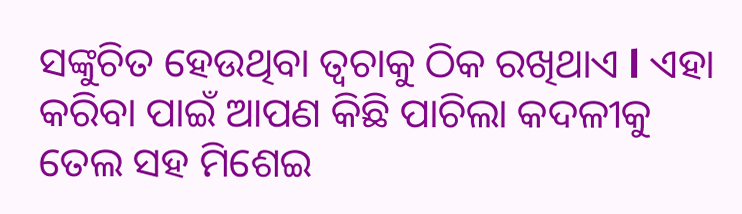ସଙ୍କୁଚିତ ହେଉଥିବା ତ୍ୱଚାକୁ ଠିକ ରଖିଥାଏ l ଏହା କରିବା ପାଇଁ ଆପଣ କିଛି ପାଚିଲା କଦଳୀକୁ ତେଲ ସହ ମିଶେଇ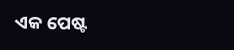ଏକ ପେଷ୍ଟ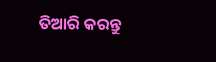ତିଆରି କରନ୍ତୁ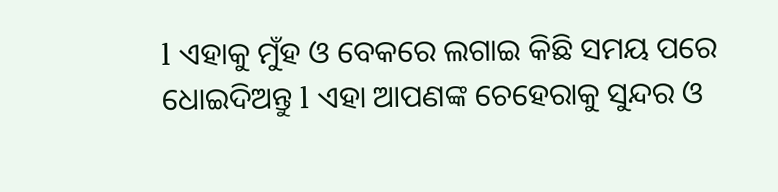l ଏହାକୁ ମୁଁହ ଓ ବେକରେ ଲଗାଇ କିଛି ସମୟ ପରେ ଧୋଇଦିଅନ୍ତୁ l ଏହା ଆପଣଙ୍କ ଚେହେରାକୁ ସୁନ୍ଦର ଓ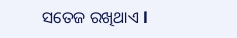ସତେଜ ରଖିଥାଏ l